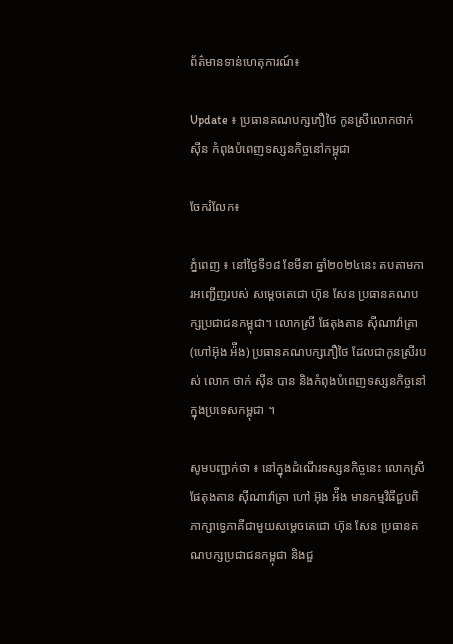ព័ត៌មានទាន់ហេតុការណ៍៖

Update ៖ ប្រធានគណបក្សភឿថៃ កូនស្រីលោកថាក់ ស៊ីន កំពុងបំពេញទស្សនកិច្ចនៅកម្ពុជា

ចែករំលែក៖

ភ្នំពេញ ៖ នៅថ្ងៃទី១៨ ខែមីនា ឆ្នាំ២០២៤នេះ តបតាមការអញ្ជើញរបស់ សម្តេចតេជោ ហ៊ុន សែន ប្រធានគណបក្សប្រជាជនកម្ពុជា។ លោកស្រី ផែតុងតាន ស៊ីណាវ៉ាត្រា (ហៅអ៊ុង អ៉ីង) ប្រធានគណបក្សភឿថៃ ដែលជាកូនស្រីរបស់ លោក ថាក់ ស៊ីន បាន និងកំពុងបំពេញទស្សនកិច្ចនៅក្នុងប្រទេសកម្ពុជា ។

សូមបញ្ជាក់ថា ៖ នៅក្នុងដំណើរទស្សនកិច្ចនេះ លោកស្រី ផែតុងតាន ស៊ីណាវ៉ាត្រា ហៅ អ៊ុង អ៉ីង មានកម្មវិធីជួបពិភាក្សាទ្វេភាគីជាមួយសម្តេចតេជោ ហ៊ុន សែន ប្រធានគណបក្សប្រជាជនកម្ពុជា និងជួ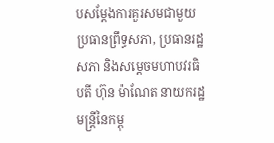បសម្តែងការគួរសមជាមួយ ប្រធានព្រឹទ្ធសភា, ប្រធានរដ្ឋសភា និងសម្តេចមហាបវរធិបតី ហ៊ុន ម៉ាណែត នាយករដ្ឋមន្ត្រីនៃកម្ពុ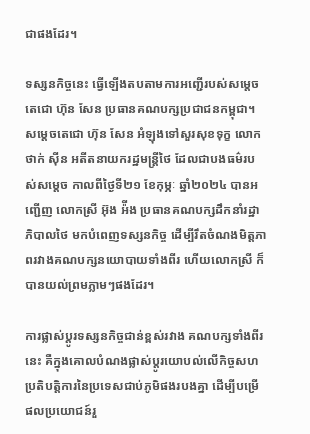ជាផងដែរ។

ទស្សនកិច្ចនេះ ធ្វើឡើងតបតាមការអញ្ជើរបស់សម្តេចតេជោ ហ៊ុន សែន ប្រធានគណបក្សប្រជាជនកម្ពុជា។ សម្តេចតេជោ ហ៊ុន សែន អំឡុងទៅសួរសុខទុក្ខ លោក ថាក់ ស៊ីន អតីតនាយករដ្ឋមន្រ្តីថៃ ដែលជាបងធម៌របស់សម្តេច កាលពីថ្ងៃទី២១ ខែកុម្ភៈ ឆ្នាំ២០២៤ បានអញ្ជើញ លោកស្រី អ៊ុង អ៉ីង ប្រធានគណបក្សដឹកនាំរដ្ឋាភិបាលថៃ មកបំពេញទស្សនកិច្ច ដើម្បីរឹតចំណងមិត្តភាពរវាងគណបក្សនយោបាយទាំងពីរ ហើយលោកស្រី ក៏បានយល់ព្រមភ្លាមៗផងដែរ។

ការផ្លាស់ប្តូរទស្សនកិច្ចជាន់ខ្ពស់រវាង គណបក្សទាំងពីរនេះ គឺក្នុងគោលបំណងផ្លាស់ប្តូរយោបល់លើកិច្ចសហប្រតិបត្តិការនៃប្រទេសជាប់ភូមិផងរបងគ្នា ដើម្បីបម្រើផលប្រយោជន៍រួ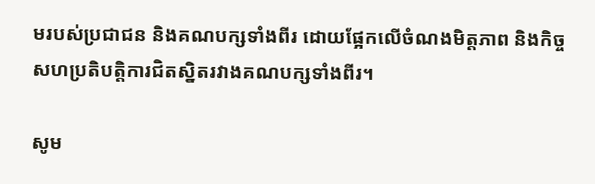មរបស់ប្រជាជន និងគណបក្សទាំងពីរ ដោយផ្អែកលើចំណងមិត្តភាព និងកិច្ចសហប្រតិបត្តិការជិតស្និតរវាងគណបក្សទាំងពីរ។

សូម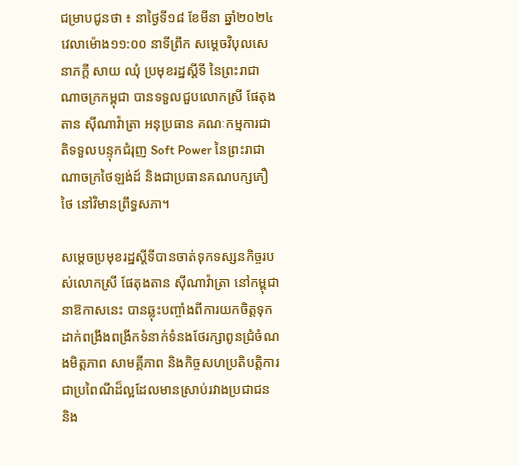ជម្រាបជូនថា ៖ នាថ្ងៃទី១៨ ខែមីនា ឆ្នាំ២០២៤ វេលាម៉ោង១១:០០ នាទីព្រឹក សម្តេចវិបុលសេនាភក្តី សាយ ឈុំ ប្រមុខរដ្ឋស្តីទី នៃព្រះរាជាណាចក្រកម្ពុជា បានទទួលជួបលោកស្រី ផែតុងតាន ស៊ីណាវ៉ាត្រា អនុប្រធាន គណៈកម្មការជាតិទទួលបន្ទុកជំរុញ Soft Power នៃព្រះរាជាណាចក្រថៃឡង់ដ៍ និងជាប្រធានគណបក្សភឿថៃ នៅវិមានព្រឹទ្ធសភា។

សម្តេចប្រមុខរដ្ឋស្តីទីបានចាត់ទុកទស្សនកិច្ចរបស់លោកស្រី ផែតុងតាន ស៊ីណាវ៉ាត្រា នៅកម្ពុជានាឱកាសនេះ បានឆ្លុះបញ្ចាំងពីការយកចិត្តទុកដាក់ពង្រឹងពង្រីកទំនាក់ទំនងថែរក្សាពូនជ្រំចំណងមិត្តភាព សាមគ្គីភាព និងកិច្ចសហប្រតិបត្តិការជាប្រពៃណីដ៏ល្អដែលមានស្រាប់រវាងប្រជាជន និង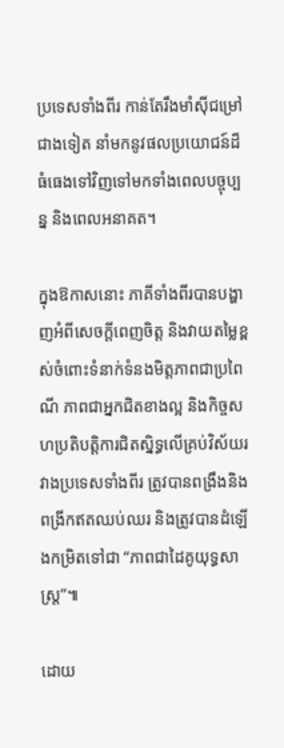ប្រទេសទាំងពីរ កាន់តែរឹងមាំស៊ីជម្រៅជាងទៀត នាំមកនូវផលប្រយោជន៍ដ៏ធំធេងទៅវិញទៅមកទាំងពេលបច្ចុប្បន្ន និងពេលអនាគត។

ក្នុងឱកាសនោះ ភាគីទាំងពីរបានបង្ហាញអំពីសេចក្តីពេញចិត្ត និងវាយតម្លៃខ្ពស់ចំពោះទំនាក់ទំនងមិត្តភាពជាប្រពៃណី ភាពជាអ្នកជិតខាងល្អ និងកិច្ចសហប្រតិបត្តិការជិតស្និទ្ធលើគ្រប់វិស័យរវាងប្រទេសទាំងពីរ ត្រូវបានពង្រឹងនិងពង្រីកឥតឈប់ឈរ និងត្រូវបានដំឡើងកម្រិតទៅជា “ភាពជាដៃគូយុទ្ធសាស្ត្រ”៕

ដោយ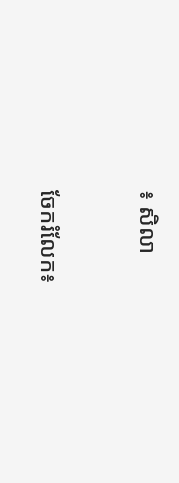៖ សិលា


ចែករំលែក៖